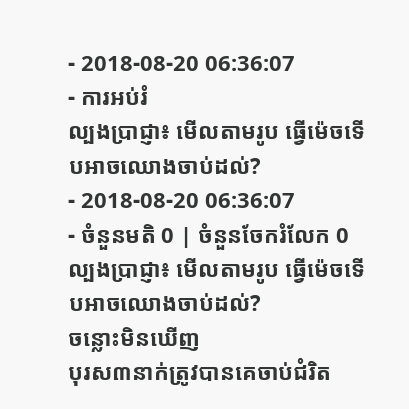- 2018-08-20 06:36:07
- ការអប់រំ
ល្បងប្រាជ្ញា៖ មើលតាមរូប ធ្វើម៉េចទើបអាចឈោងចាប់ដល់?
- 2018-08-20 06:36:07
- ចំនួនមតិ 0 | ចំនួនចែករំលែក 0
ល្បងប្រាជ្ញា៖ មើលតាមរូប ធ្វើម៉េចទើបអាចឈោងចាប់ដល់?
ចន្លោះមិនឃើញ
បុរស៣នាក់ត្រូវបានគេចាប់ជំរិត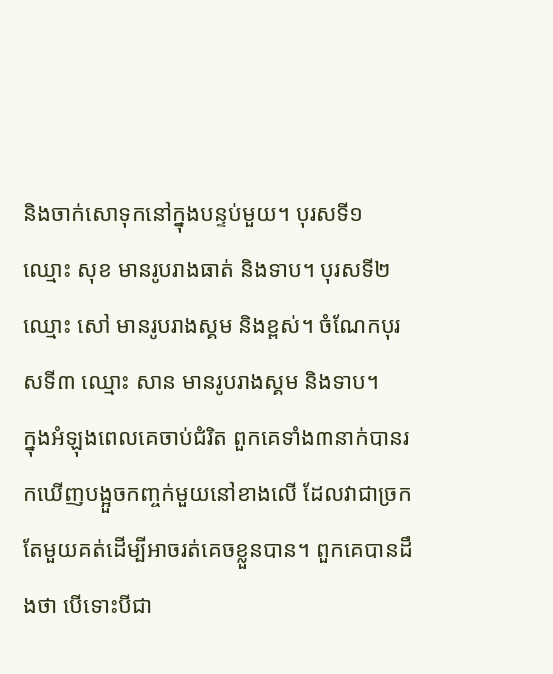និងចាក់សោទុកនៅក្នុងបន្ទប់មួយ។ បុរសទី១ ឈ្មោះ សុខ មានរូបរាងធាត់ និងទាប។ បុរសទី២ ឈ្មោះ សៅ មានរូបរាងស្គម និងខ្ពស់។ ចំណែកបុរសទី៣ ឈ្មោះ សាន មានរូបរាងស្គម និងទាប។
ក្នុងអំឡុងពេលគេចាប់ជំរិត ពួកគេទាំង៣នាក់បានរកឃើញបង្អួចកញ្ចក់មួយនៅខាងលើ ដែលវាជាច្រកតែមួយគត់ដើម្បីអាចរត់គេចខ្លួនបាន។ ពួកគេបានដឹងថា បើទោះបីជា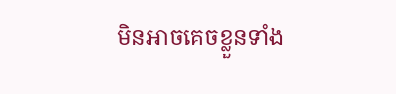មិនអាចគេចខ្លួនទាំង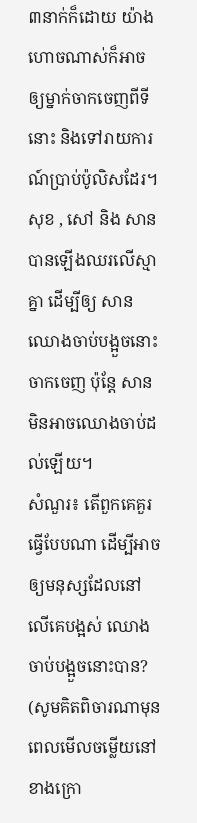៣នាក់ក៏ដោយ យ៉ាងហោចណាស់ក៏អាចឲ្យម្នាក់ចាកចេញពីទីនោះ និងទៅរាយការណ៍ប្រាប់ប៉ូលិសដែរ។
សុខ , សៅ និង សាន បានឡើងឈរលើស្មាគ្នា ដើម្បីឲ្យ សាន ឈោងចាប់បង្អួចនោះចាកចេញ ប៉ុន្តែ សាន មិនអាចឈោងចាប់ដល់ឡើយ។
សំណួរ៖ តើពួកគេគួរធ្វើបែបណា ដើម្បីអាចឲ្យមនុស្សដែលនៅលើគេបង្អស់ ឈោងចាប់បង្អួចនោះបាន? (សូមគិតពិចារណាមុនពេលមើលចម្លើយនៅខាងក្រោ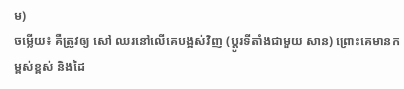ម)
ចម្លើយ៖ គឺត្រូវឲ្យ សៅ ឈរនៅលើគេបង្អស់វិញ (ប្ដូរទីតាំងជាមួយ សាន) ព្រោះគេមានកម្ពស់ខ្ពស់ និងដៃ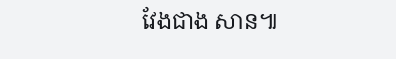វែងជាង សាន៕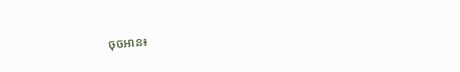ចុចអាន៖